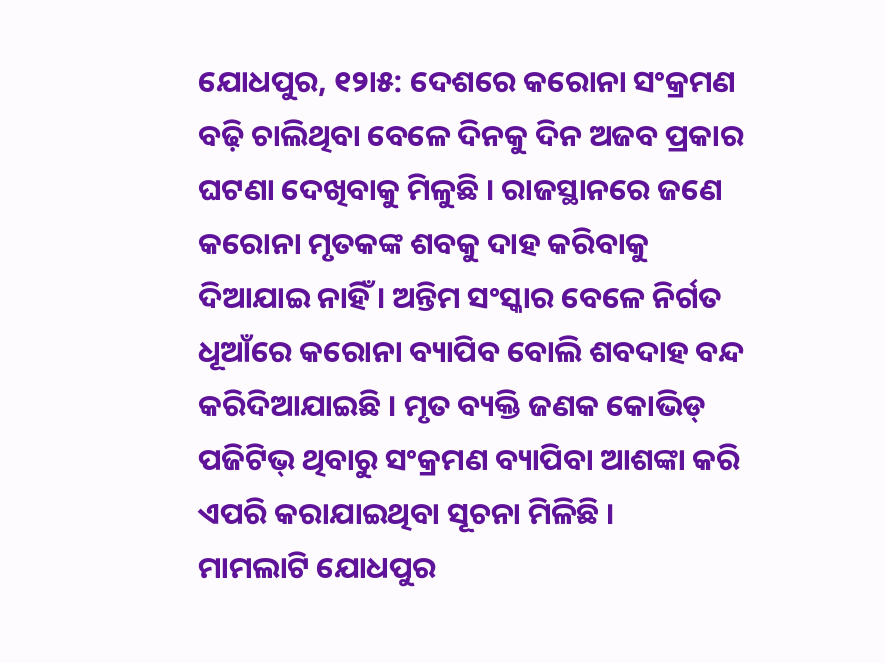ଯୋଧପୁର, ୧୨ା୫: ଦେଶରେ କରୋନା ସଂକ୍ରମଣ ବଢ଼ି ଚାଲିଥିବା ବେଳେ ଦିନକୁ ଦିନ ଅଜବ ପ୍ରକାର ଘଟଣା ଦେଖିବାକୁ ମିଳୁଛି । ରାଜସ୍ଥାନରେ ଜଣେ କରୋନା ମୃତକଙ୍କ ଶବକୁ ଦାହ କରିବାକୁ ଦିଆଯାଇ ନାହିଁ । ଅନ୍ତିମ ସଂସ୍କାର ବେଳେ ନିର୍ଗତ ଧୂଆଁରେ କରୋନା ବ୍ୟାପିବ ବୋଲି ଶବଦାହ ବନ୍ଦ କରିଦିଆଯାଇଛି । ମୃତ ବ୍ୟକ୍ତି ଜଣକ କୋଭିଡ୍ ପଜିଟିଭ୍ ଥିବାରୁ ସଂକ୍ରମଣ ବ୍ୟାପିବା ଆଶଙ୍କା କରି ଏପରି କରାଯାଇଥିବା ସୂଚନା ମିଳିଛି ।
ମାମଲାଟି ଯୋଧପୁର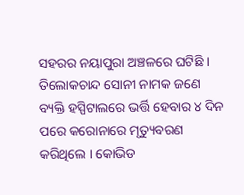ସହରର ନୟାପୁରା ଅଞ୍ଚଳରେ ଘଟିଛି । ତିଲୋକଚାନ୍ଦ ସୋନୀ ନାମକ ଜଣେ ବ୍ୟକ୍ତି ହସ୍ପିଟାଲରେ ଭର୍ତ୍ତି ହେବାର ୪ ଦିନ ପରେ କରୋନାରେ ମୃତ୍ୟୁବରଣ କରିଥିଲେ । କୋଭିଡ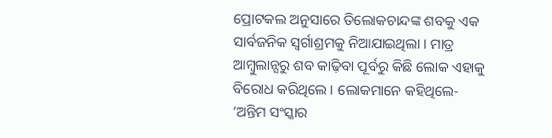ପ୍ରୋଟକଲ ଅନୁସାରେ ତିଲୋକଚାନ୍ଦଙ୍କ ଶବକୁ ଏକ ସାର୍ବଜନିକ ସ୍ୱର୍ଗାଶ୍ରମକୁ ନିଆଯାଇଥିଲା । ମାତ୍ର ଆମ୍ବୁଲାନ୍ସରୁ ଶବ କାଢ଼ିବା ପୂର୍ବରୁ କିଛି ଲୋକ ଏହାକୁ ବିରୋଧ କରିଥିଲେ । ଲୋକମାନେ କହିଥିଲେ- ‘ଅନ୍ତିମ ସଂସ୍କାର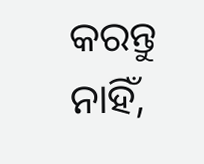କରନ୍ତୁ ନାହିଁ,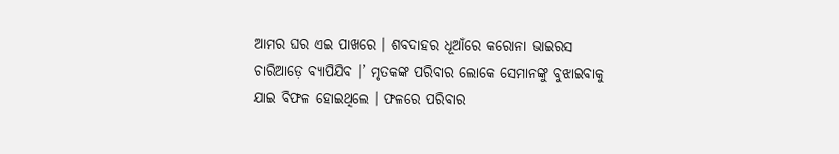ଆମର ଘର ଏଇ ପାଖରେ । ଶବଦାହର ଧୂଆଁରେ କରୋନା ଭାଇରସ ଚାରିଆଡ଼େ ବ୍ୟାପିଯିବ ।’ ମୃତକଙ୍କ ପରିବାର ଲୋକେ ସେମାନଙ୍କୁ ବୁଝାଇବାକୁ ଯାଇ ବିଫଳ ହୋଇଥିଲେ । ଫଳରେ ପରିବାର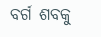ବର୍ଗ ଶବକୁ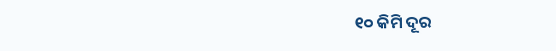୧୦ କିମି ଦୂର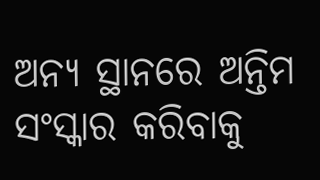ଅନ୍ୟ ସ୍ଥାନରେ ଅନ୍ତିମ ସଂସ୍କାର କରିବାକୁ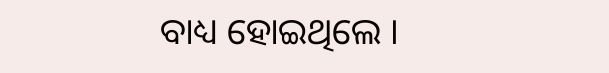ବାଧ୍ୟ ହୋଇଥିଲେ ।